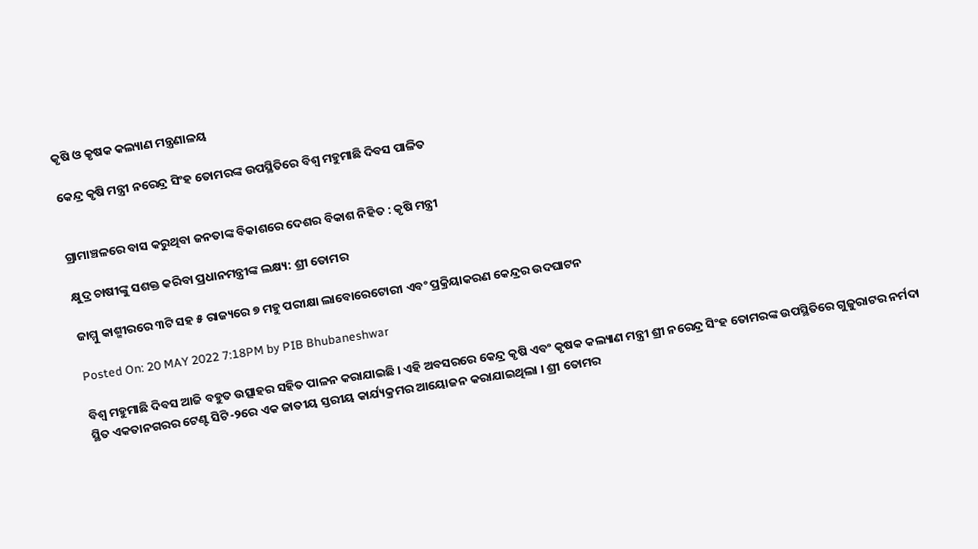କୃଷି ଓ କୃଷକ କଲ୍ୟାଣ ମନ୍ତ୍ରଣାଳୟ

କେନ୍ଦ୍ର କୃଷି ମନ୍ତ୍ରୀ ନରେନ୍ଦ୍ର ସିଂହ ତୋମରଙ୍କ ଉପସ୍ଥିତିରେ ବିଶ୍ୱ ମହୁମାଛି ଦିବସ ପାଳିତ


ଗ୍ରାମାଞ୍ଚଳରେ ବାସ କରୁଥିବା ଜନତାଙ୍କ ବିକାଶରେ ଦେଶର ବିକାଶ ନିହିତ : କୃଷି ମନ୍ତ୍ରୀ

କ୍ଷୁଦ୍ର ଚାଷୀଙ୍କୁ ସଶକ୍ତ କରିବା ପ୍ରଧାନମନ୍ତ୍ରୀଙ୍କ ଲକ୍ଷ୍ୟ: ଶ୍ରୀ ତୋମର

ଜାମ୍ମୁ କାଶ୍ମୀରରେ ୩ଟି ସହ ୫ ରାଜ୍ୟରେ ୭ ମହୁ ପରୀକ୍ଷା ଲାବୋରେଟୋରୀ ଏବଂ ପ୍ରକ୍ରିୟାକରଣ କେନ୍ଦ୍ରର ଉଦଘାଟନ

Posted On: 20 MAY 2022 7:18PM by PIB Bhubaneshwar

ବିଶ୍ୱ ମହୁମାଛି ଦିବସ ଆଜି ବହୁତ ଉତ୍ସାହର ସହିତ ପାଳନ କରାଯାଇଛି । ଏହି ଅବସରରେ କେନ୍ଦ୍ର କୃଷି ଏବଂ କୃଷକ କଲ୍ୟାଣ ମନ୍ତ୍ରୀ ଶ୍ରୀ ନରେନ୍ଦ୍ର ସିଂହ ତୋମରଙ୍କ ଉପସ୍ଥିତିରେ ଗୁଜୁରାଟର ନର୍ମଦା ସ୍ଥିତ ଏକତାନଗରର ଟେଣ୍ଟ ସିଟି-୨ରେ ଏକ ଜାତୀୟ ସ୍ତରୀୟ କାର୍ଯ୍ୟକ୍ରମର ଆୟୋଜନ କରାଯାଇଥିଲା । ଶ୍ରୀ ତୋମର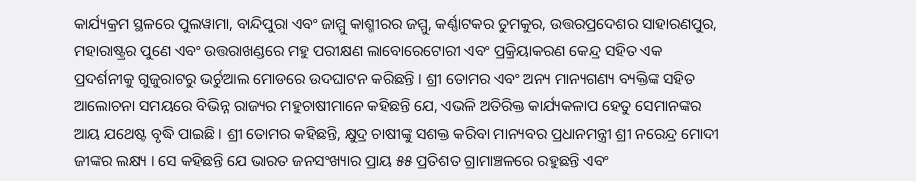କାର୍ଯ୍ୟକ୍ରମ ସ୍ଥଳରେ ପୁଲୱାମା, ବାନ୍ଦିପୁରା ଏବଂ ଜାମ୍ମୁ କାଶ୍ମୀରର ଜମ୍ମୁ, କର୍ଣ୍ଣାଟକର ତୁମକୁର, ଉତ୍ତରପ୍ରଦେଶର ସାହାରଣପୁର, ମହାରାଷ୍ଟ୍ରର ପୁଣେ ଏବଂ ଉତ୍ତରାଖଣ୍ଡରେ ମହୁ ପରୀକ୍ଷଣ ଲାବୋରେଟୋରୀ ଏବଂ ପ୍ରକ୍ରିୟାକରଣ କେନ୍ଦ୍ର ସହିତ ଏକ ପ୍ରଦର୍ଶନୀକୁ ଗୁଜୁରାଟରୁ ଭର୍ଚୁଆଲ ମୋଡରେ ଉଦଘାଟନ କରିଛନ୍ତି । ଶ୍ରୀ ତୋମର ଏବଂ ଅନ୍ୟ ମାନ୍ୟଗଣ୍ୟ ବ୍ୟକ୍ତିଙ୍କ ସହିତ ଆଲୋଚନା ସମୟରେ ବିଭିନ୍ନ ରାଜ୍ୟର ମହୁଚାଷୀମାନେ କହିଛନ୍ତି ଯେ, ଏଭଳି ଅତିରିକ୍ତ କାର୍ଯ୍ୟକଳାପ ହେତୁ ସେମାନଙ୍କର ଆୟ ଯଥେଷ୍ଟ ବୃଦ୍ଧି ପାଇଛି । ଶ୍ରୀ ତୋମର କହିଛନ୍ତି, କ୍ଷୁଦ୍ର ଚାଷୀଙ୍କୁ ସଶକ୍ତ କରିବା ମାନ୍ୟବର ପ୍ରଧାନମନ୍ତ୍ରୀ ଶ୍ରୀ ନରେନ୍ଦ୍ର ମୋଦୀ ଜୀଙ୍କର ଲକ୍ଷ୍ୟ । ସେ କହିଛନ୍ତି ଯେ ଭାରତ ଜନସଂଖ୍ୟାର ପ୍ରାୟ ୫୫ ପ୍ରତିଶତ ଗ୍ରାମାଞ୍ଚଳରେ ରହୁଛନ୍ତି ଏବଂ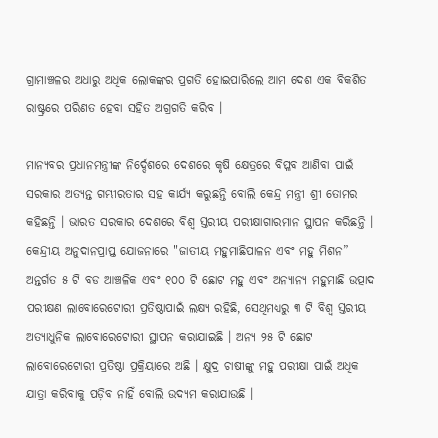ଗ୍ରାମାଞ୍ଚଳର ଅଧାରୁ ଅଧିକ ଲୋକଙ୍କର ପ୍ରଗତି ହୋଇପାରିଲେ ଆମ ଦେଶ ଏକ ବିକଶିତ ରାଷ୍ଟ୍ରରେ ପରିଣତ ହେବା ସହିତ ଅଗ୍ରଗତି କରିବ ।

ମାନ୍ୟବର ପ୍ରଧାନମନ୍ତ୍ରୀଙ୍କ ନିର୍ଦ୍ଦେଶରେ ଦେଶରେ କୃଷି କ୍ଷେତ୍ରରେ ବିପ୍ଳବ ଆଣିବା ପାଇଁ ସରକାର ଅତ୍ୟନ୍ତ ଗମ୍ଭୀରତାର ସହ କାର୍ଯ୍ୟ କରୁଛନ୍ତି ବୋଲି କେନ୍ଦ୍ର ମନ୍ତ୍ରୀ ଶ୍ରୀ ତୋମର କହିଛନ୍ତି । ଭାରତ ସରକାର ଦେଶରେ ବିଶ୍ୱ ସ୍ତରୀୟ ପରୀକ୍ଷାଗାରମାନ ସ୍ଥାପନ କରିଛନ୍ତି । କେନ୍ଦ୍ରୀୟ ଅନୁଦାନପ୍ରାପ୍ତ ଯୋଜନାରେ "ଜାତୀୟ ମହୁମାଛିପାଳନ ଏବଂ ମହୁ ମିଶନ” ଅନ୍ତର୍ଗତ ୫ ଟି ବଡ ଆଞ୍ଚଳିକ ଏବଂ ୧୦୦ ଟି ଛୋଟ ମହୁ ଏବଂ ଅନ୍ୟାନ୍ୟ ମହୁମାଛି ଉତ୍ପାଦ ପରୀକ୍ଷଣ ଲାବୋରେଟୋରୀ ପ୍ରତିଷ୍ଠାପାଇଁ ଲକ୍ଷ୍ୟ ରହିଛି, ସେଥିମଧ୍ୟରୁ ୩ ଟି ବିଶ୍ୱ ସ୍ତରୀୟ ଅତ୍ୟାଧୁନିକ ଲାବୋରେଟୋରୀ ସ୍ଥାପନ କରାଯାଇଛି । ଅନ୍ୟ ୨୫ ଟି ଛୋଟ ଲାବୋରେଟୋରୀ ପ୍ରତିଷ୍ଠା ପ୍ରକ୍ରିୟାରେ ଅଛି । କ୍ଷୁଦ୍ର ଚାଷୀଙ୍କୁ ମହୁ ପରୀକ୍ଷା ପାଇଁ ଅଧିକ ଯାତ୍ରା କରିବାକୁ ପଡ଼ିବ ନାହିଁ ବୋଲି ଉଦ୍ୟମ କରାଯାଉଛି ।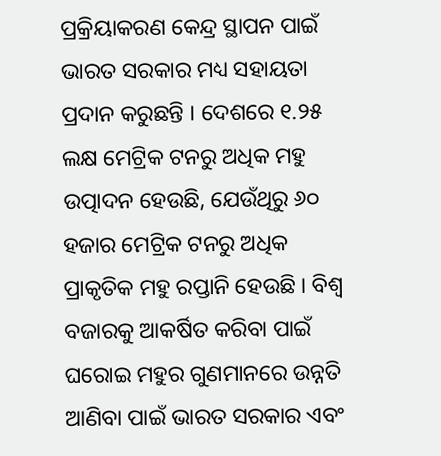ପ୍ରକ୍ରିୟାକରଣ କେନ୍ଦ୍ର ସ୍ଥାପନ ପାଇଁ ଭାରତ ସରକାର ମଧ୍ୟ ସହାୟତା ପ୍ରଦାନ କରୁଛନ୍ତି । ଦେଶରେ ୧.୨୫ ଲକ୍ଷ ମେଟ୍ରିକ ଟନରୁ ଅଧିକ ମହୁ ଉତ୍ପାଦନ ହେଉଛି, ଯେଉଁଥିରୁ ୬୦ ହଜାର ମେଟ୍ରିକ ଟନରୁ ଅଧିକ ପ୍ରାକୃତିକ ମହୁ ରପ୍ତାନି ହେଉଛି । ବିଶ୍ୱ ବଜାରକୁ ଆକର୍ଷିତ କରିବା ପାଇଁ ଘରୋଇ ମହୁର ଗୁଣମାନରେ ଉନ୍ନତି ଆଣିବା ପାଇଁ ଭାରତ ସରକାର ଏବଂ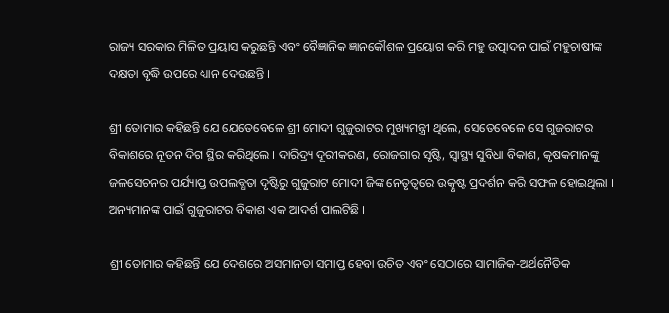ରାଜ୍ୟ ସରକାର ମିଳିତ ପ୍ରୟାସ କରୁଛନ୍ତି ଏବଂ ବୈଜ୍ଞାନିକ ଜ୍ଞାନକୌଶଳ ପ୍ରୟୋଗ କରି ମହୁ ଉତ୍ପାଦନ ପାଇଁ ମହୁଚାଷୀଙ୍କ ଦକ୍ଷତା ବୃଦ୍ଧି ଉପରେ ଧ୍ୟାନ ଦେଉଛନ୍ତି ।

ଶ୍ରୀ ତୋମାର କହିଛନ୍ତି ଯେ ଯେତେବେଳେ ଶ୍ରୀ ମୋଦୀ ଗୁଜୁରାଟର ମୁଖ୍ୟମନ୍ତ୍ରୀ ଥିଲେ, ସେତେବେଳେ ସେ ଗୁଜରାଟର ବିକାଶରେ ନୂତନ ଦିଗ ସ୍ଥିର କରିଥିଲେ । ଦାରିଦ୍ର‌୍ୟ ଦୂରୀକରଣ, ରୋଜଗାର ସୃଷ୍ଟି, ସ୍ୱାସ୍ଥ୍ୟ ସୁବିଧା ବିକାଶ, କୃଷକମାନଙ୍କୁ ଜଳସେଚନର ପର୍ଯ୍ୟାପ୍ତ ଉପଲବ୍ଧତା ଦୃଷ୍ଟିରୁ ଗୁଜୁରାଟ ମୋଦୀ ଜିଙ୍କ ନେତୃତ୍ୱରେ ଉତ୍କୃଷ୍ଟ ପ୍ରଦର୍ଶନ କରି ସଫଳ ହୋଇଥିଲା । ଅନ୍ୟମାନଙ୍କ ପାଇଁ ଗୁଜୁରାଟର ବିକାଶ ଏକ ଆଦର୍ଶ ପାଲଟିଛି ।

ଶ୍ରୀ ତୋମାର କହିଛନ୍ତି ଯେ ଦେଶରେ ଅସମାନତା ସମାପ୍ତ ହେବା ଉଚିତ ଏବଂ ସେଠାରେ ସାମାଜିକ-ଅର୍ଥନୈତିକ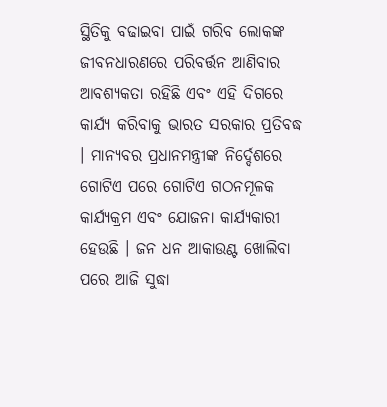ସ୍ଥିତିକୁ ବଢାଇବା ପାଇଁ ଗରିବ ଲୋକଙ୍କ ଜୀବନଧାରଣରେ ପରିବର୍ତ୍ତନ ଆଣିବାର ଆବଶ୍ୟକତା ରହିଛି ଏବଂ ଏହି ଦିଗରେ କାର୍ଯ୍ୟ କରିବାକୁ ଭାରତ ସରକାର ପ୍ରତିବଦ୍ଧ । ମାନ୍ୟବର ପ୍ରଧାନମନ୍ତ୍ରୀଙ୍କ ନିର୍ଦ୍ଦେଶରେ ଗୋଟିଏ ପରେ ଗୋଟିଏ ଗଠନମୂଳକ କାର୍ଯ୍ୟକ୍ରମ ଏବଂ ଯୋଜନା କାର୍ଯ୍ୟକାରୀ ହେଉଛି । ଜନ ଧନ ଆକାଉଣ୍ଟ ଖୋଲିବା ପରେ ଆଜି ସୁଦ୍ଧା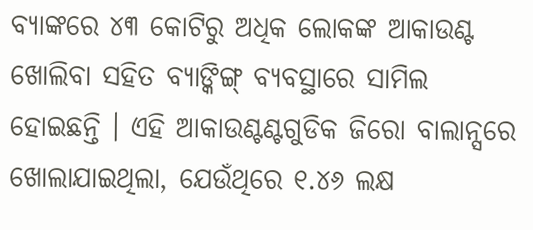ବ୍ୟାଙ୍କରେ ୪୩ କୋଟିରୁ ଅଧିକ ଲୋକଙ୍କ ଆକାଉଣ୍ଟ ଖୋଲିବା ସହିତ ବ୍ୟାଙ୍କିଙ୍ଗ୍‍ ବ୍ୟବସ୍ଥାରେ ସାମିଲ ହୋଇଛନ୍ତି । ଏହି ଆକାଉଣ୍ଟଣ୍ଟଗୁଡିକ ଜିରୋ ବାଲାନ୍ସରେ ଖୋଲାଯାଇଥିଲା, ଯେଉଁଥିରେ ୧.୪୬ ଲକ୍ଷ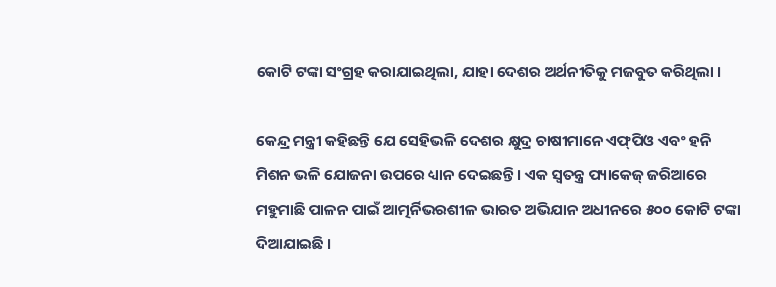କୋଟି ଟଙ୍କା ସଂଗ୍ରହ କରାଯାଇଥିଲା, ଯାହା ଦେଶର ଅର୍ଥନୀତିକୁ ମଜବୁତ କରିଥିଲା ।

କେନ୍ଦ୍ର ମନ୍ତ୍ରୀ କହିଛନ୍ତି ଯେ ସେହିଭଳି ଦେଶର କ୍ଷୁଦ୍ର ଚାଷୀମାନେ ଏଫ୍‍ପିଓ ଏବଂ ହନି ମିଶନ ଭଳି ଯୋଜନା ଉପରେ ଧ୍ୟାନ ଦେଇଛନ୍ତି । ଏକ ସ୍ୱତନ୍ତ୍ର ପ୍ୟାକେଜ୍ ଜରିଆରେ ମହୁମାଛି ପାଳନ ପାଇଁ ଆତ୍ମର୍ନିଭରଶୀଳ ଭାରତ ଅଭିଯାନ ଅଧୀନରେ ୫୦୦ କୋଟି ଟଙ୍କା ଦିଆଯାଇଛି ।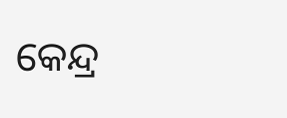କେନ୍ଦ୍ର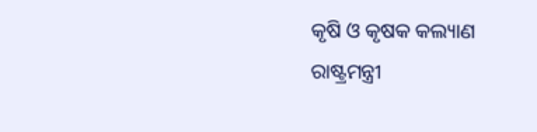କୃଷି ଓ କୃଷକ କଲ୍ୟାଣ ରାଷ୍ଟ୍ରମନ୍ତ୍ରୀ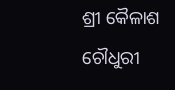ଶ୍ରୀ କୈଳାଶ ଚୌଧୁରୀ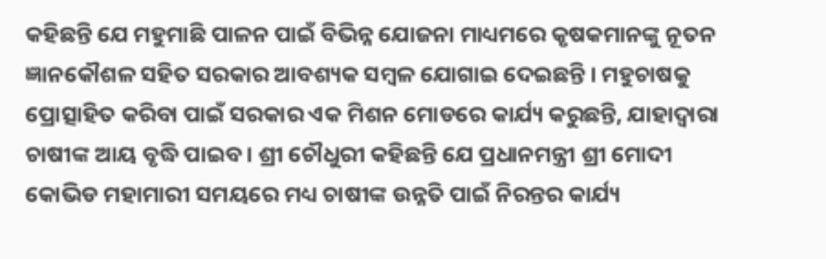କହିଛନ୍ତି ଯେ ମହୁମାଛି ପାଳନ ପାଇଁ ବିଭିନ୍ନ ଯୋଜନା ମାଧ୍ୟମରେ କୃଷକମାନଙ୍କୁ ନୂତନ ଜ୍ଞାନକୌଶଳ ସହିତ ସରକାର ଆବଶ୍ୟକ ସମ୍ବଳ ଯୋଗାଇ ଦେଇଛନ୍ତି । ମହୁଚାଷକୁ ପ୍ରୋତ୍ସାହିତ କରିବା ପାଇଁ ସରକାର ଏକ ମିଶନ ମୋଡରେ କାର୍ଯ୍ୟ କରୁଛନ୍ତି, ଯାହାଦ୍ୱାରା ଚାଷୀଙ୍କ ଆୟ ବୃଦ୍ଧି ପାଇବ । ଶ୍ରୀ ଚୌଧୁରୀ କହିଛନ୍ତି ଯେ ପ୍ରଧାନମନ୍ତ୍ରୀ ଶ୍ରୀ ମୋଦୀ କୋଭିଡ ମହାମାରୀ ସମୟରେ ମଧ୍ୟ ଚାଷୀଙ୍କ ଉନ୍ନତି ପାଇଁ ନିରନ୍ତର କାର୍ଯ୍ୟ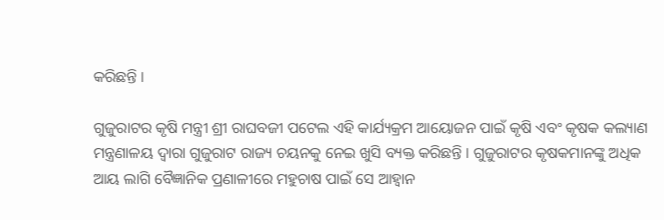କରିଛନ୍ତି ।

ଗୁଜୁରାଟର କୃଷି ମନ୍ତ୍ରୀ ଶ୍ରୀ ରାଘବଜୀ ପଟେଲ ଏହି କାର୍ଯ୍ୟକ୍ରମ ଆୟୋଜନ ପାଇଁ କୃଷି ଏବଂ କୃଷକ କଲ୍ୟାଣ ମନ୍ତ୍ରଣାଳୟ ଦ୍ୱାରା ଗୁଜୁରାଟ ରାଜ୍ୟ ଚୟନକୁ ନେଇ ଖୁସି ବ୍ୟକ୍ତ କରିଛନ୍ତି । ଗୁଜୁରାଟର କୃଷକମାନଙ୍କୁ ଅଧିକ ଆୟ ଲାଗି ବୈଜ୍ଞାନିକ ପ୍ରଣାଳୀରେ ମହୁଚାଷ ପାଇଁ ସେ ଆହ୍ୱାନ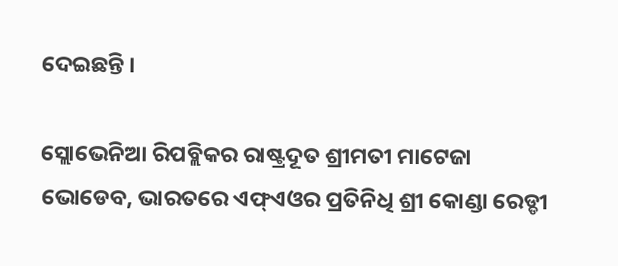ଦେଇଛନ୍ତି ।

ସ୍ଲୋଭେନିଆ ରିପବ୍ଲିକର ରାଷ୍ଟ୍ରଦୂତ ଶ୍ରୀମତୀ ମାଟେଜା ଭୋଡେବ, ଭାରତରେ ଏଫ୍‍ଏଓର ପ୍ରତିନିଧି ଶ୍ରୀ କୋଣ୍ଡା ରେଡ୍ଡୀ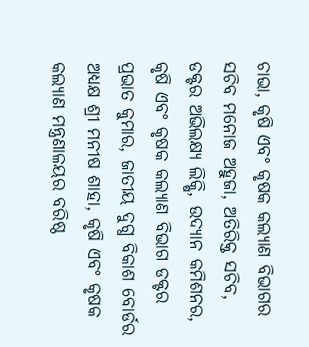ଚାଭା, କୃଷି ଏବଂ କୃଷକ କଲ୍ୟାଣ ବିଭାଗର ସଚିବ ମନୋଜ ଅହୁଜା, ଅତିରିକ୍ତ ସଚିବ, ଡକ୍ଟର ଅଭିଲକ୍ଷ୍ୟ ଲିକ୍ଷି, ଉଦ୍ୟାନ କମିଶନର, କୃଷି ଏବଂ କୃଷକ କଲ୍ୟାଣ ବିଭାଗ ଡକ୍ଟର ପ୍ରଭାତ କୁମାର, ଜାତୀୟ ଦୁଗ୍ଧ ବିକାଶ ବୋର୍ଡର ଅଧ୍ୟକ୍ଷ ଶ୍ରୀ ମନୀଷ ଶାହା, କୃଷି ଏବଂ କୃଷକ କଲ୍ୟାଣ ମନ୍ତ୍ରଣାଳୟର ବରିଷ୍ଠ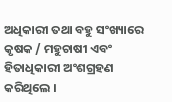ଅଧିକାରୀ ତଥା ବହୁ ସଂଖ୍ୟାରେ କୃଷକ / ମହୁଚାଷୀ ଏବଂ ହିତାଧିକାରୀ ଅଂଶଗ୍ରହଣ କରିଥିଲେ ।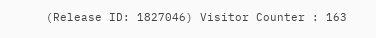(Release ID: 1827046) Visitor Counter : 163